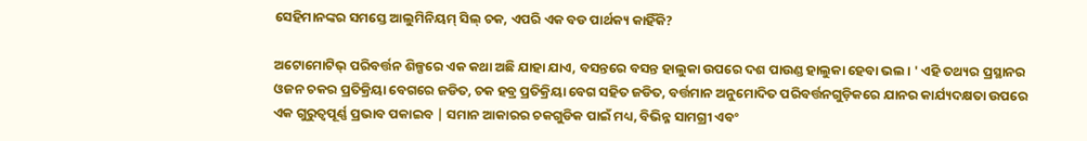ସେହିମାନଙ୍କର ସମସ୍ତେ ଆଲୁମିନିୟମ୍ ସିଲ୍ ଚକ, ଏପରି ଏକ ବଡ ପାର୍ଥକ୍ୟ କାହିଁକି?

ଅଟୋମୋଟିଭ୍ ପରିବର୍ତ୍ତନ ଶିଳ୍ପରେ ଏକ କଥା ଅଛି ଯାହା ଯାଏ, ବସନ୍ତରେ ବସନ୍ତ ହାଲୁକା ଉପରେ ଦଶ ପାଉଣ୍ଡ ହାଲୁକା ହେବା ଭଲ। ' ଏହି ତଥ୍ୟର ପ୍ରସ୍ଥାନର ଓଜନ ଚକର ପ୍ରତିକ୍ରିୟା ବେଗରେ ଜଡିତ, ଚକ ହବ୍ର ପ୍ରତିକ୍ରିୟା ବେଗ ସହିତ ଜଡିତ, ବର୍ତ୍ତମାନ ଅନୁମୋଦିତ ପରିବର୍ତ୍ତନଗୁଡ଼ିକରେ ଯାନର କାର୍ଯ୍ୟଦକ୍ଷତା ଉପରେ ଏକ ଗୁରୁତ୍ୱପୂର୍ଣ୍ଣ ପ୍ରଭାବ ପକାଇବ | ସମାନ ଆକାରର ଚକଗୁଡିକ ପାଇଁ ମଧ୍ୟ, ବିଭିନ୍ନ ସାମଗ୍ରୀ ଏବଂ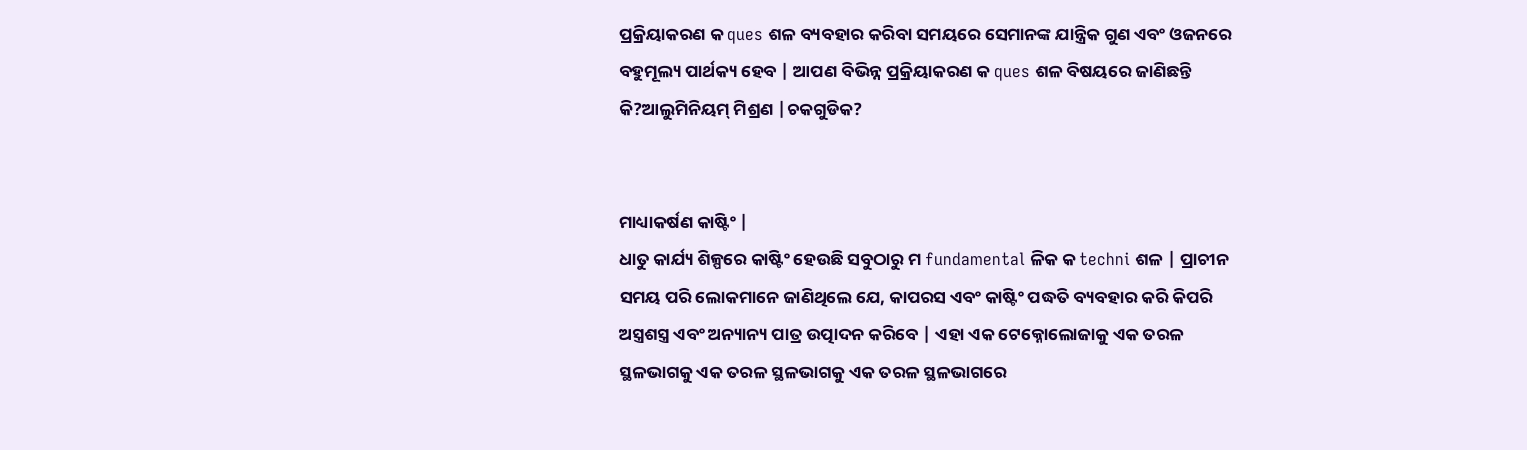ପ୍ରକ୍ରିୟାକରଣ କ ques ଶଳ ବ୍ୟବହାର କରିବା ସମୟରେ ସେମାନଙ୍କ ଯାନ୍ତ୍ରିକ ଗୁଣ ଏବଂ ଓଜନରେ ବହୁମୂଲ୍ୟ ପାର୍ଥକ୍ୟ ହେବ | ଆପଣ ବିଭିନ୍ନ ପ୍ରକ୍ରିୟାକରଣ କ ques ଶଳ ବିଷୟରେ ଜାଣିଛନ୍ତି କି?ଆଲୁମିନିୟମ୍ ମିଶ୍ରଣ |ଚକଗୁଡିକ?


ମାଧ୍ୟାକର୍ଷଣ କାଷ୍ଟିଂ |
ଧାତୁ କାର୍ଯ୍ୟ ଶିଳ୍ପରେ କାଷ୍ଟିଂ ହେଉଛି ସବୁଠାରୁ ମ fundamental ଳିକ କ techni ଶଳ | ପ୍ରାଚୀନ ସମୟ ପରି ଲୋକମାନେ ଜାଣିଥିଲେ ଯେ, କାପରସ ଏବଂ କାଷ୍ଟିଂ ପଦ୍ଧତି ବ୍ୟବହାର କରି କିପରି ଅସ୍ତ୍ରଶସ୍ତ୍ର ଏବଂ ଅନ୍ୟାନ୍ୟ ପାତ୍ର ଉତ୍ପାଦନ କରିବେ | ଏହା ଏକ ଟେକ୍ନୋଲୋଜାକୁ ଏକ ତରଳ ସ୍ଥଳଭାଗକୁ ଏକ ତରଳ ସ୍ଥଳଭାଗକୁ ଏକ ତରଳ ସ୍ଥଳଭାଗରେ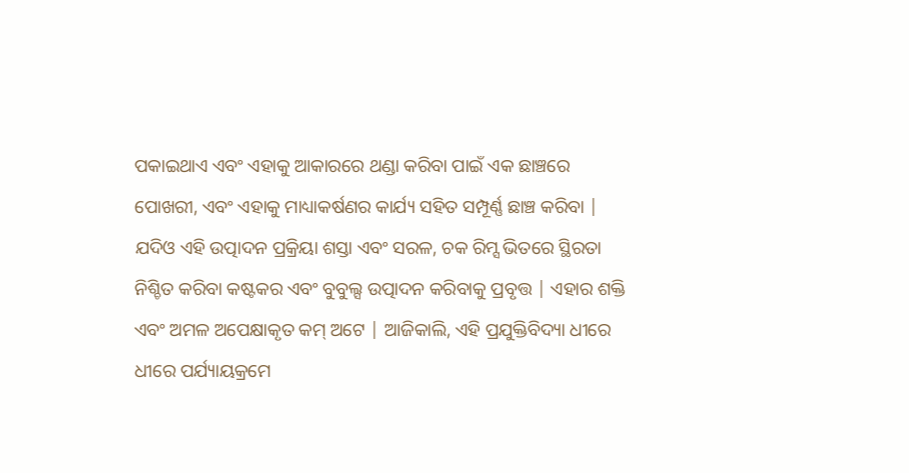ପକାଇଥାଏ ଏବଂ ଏହାକୁ ଆକାରରେ ଥଣ୍ଡା କରିବା ପାଇଁ ଏକ ଛାଞ୍ଚରେ ପୋଖରୀ, ଏବଂ ଏହାକୁ ମାଧ୍ୟାକର୍ଷଣର କାର୍ଯ୍ୟ ସହିତ ସମ୍ପୂର୍ଣ୍ଣ ଛାଞ୍ଚ କରିବା | ଯଦିଓ ଏହି ଉତ୍ପାଦନ ପ୍ରକ୍ରିୟା ଶସ୍ତା ଏବଂ ସରଳ, ଚକ ରିମ୍ସ ଭିତରେ ସ୍ଥିରତା ନିଶ୍ଚିତ କରିବା କଷ୍ଟକର ଏବଂ ବୁବୁଲ୍ସ ଉତ୍ପାଦନ କରିବାକୁ ପ୍ରବୃତ୍ତ | ଏହାର ଶକ୍ତି ଏବଂ ଅମଳ ଅପେକ୍ଷାକୃତ କମ୍ ଅଟେ | ଆଜିକାଲି, ଏହି ପ୍ରଯୁକ୍ତିବିଦ୍ୟା ଧୀରେ ଧୀରେ ପର୍ଯ୍ୟାୟକ୍ରମେ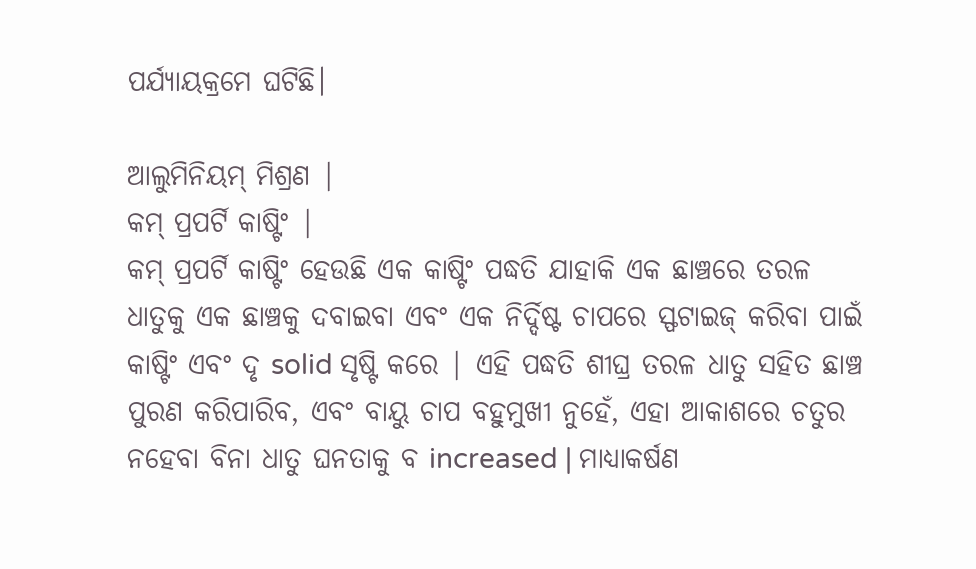ପର୍ଯ୍ୟାୟକ୍ରମେ ଘଟିଛି।

ଆଲୁମିନିୟମ୍ ମିଶ୍ରଣ |
କମ୍ ପ୍ରପର୍ଟି କାଷ୍ଟିଂ |
କମ୍ ପ୍ରପର୍ଟି କାଷ୍ଟିଂ ହେଉଛି ଏକ କାଷ୍ଟିଂ ପଦ୍ଧତି ଯାହାକି ଏକ ଛାଞ୍ଚରେ ତରଳ ଧାତୁକୁ ଏକ ଛାଞ୍ଚକୁ ଦବାଇବା ଏବଂ ଏକ ନିର୍ଦ୍ଦିଷ୍ଟ ଚାପରେ ସ୍ଫଟାଇଜ୍ କରିବା ପାଇଁ କାଷ୍ଟିଂ ଏବଂ ଦୃ solid ସୃଷ୍ଟି କରେ | ଏହି ପଦ୍ଧତି ଶୀଘ୍ର ତରଳ ଧାତୁ ସହିତ ଛାଞ୍ଚ ପୁରଣ କରିପାରିବ, ଏବଂ ବାୟୁ ଚାପ ବହୁମୁଖୀ ନୁହେଁ, ଏହା ଆକାଶରେ ଚତୁର ନହେବା ବିନା ଧାତୁ ଘନତାକୁ ବ increased | ମାଧ୍ୟାକର୍ଷଣ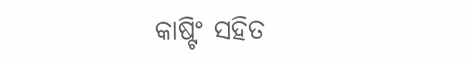କାଷ୍ଟିଂ ସହିତ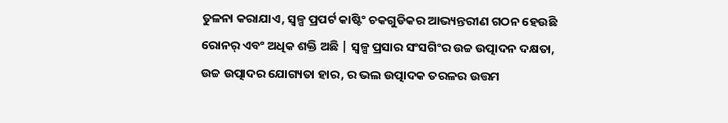ତୁଳନା କରାଯାଏ, ସ୍ୱଳ୍ପ ପ୍ରପର୍ଟ କାଷ୍ଟିଂ ଚକଗୁଡିକର ଆଭ୍ୟନ୍ତରୀଣ ଗଠନ ହେଉଛି ରୋନର୍ ଏବଂ ଅଧିକ ଶକ୍ତି ଅଛି | ସ୍ୱଳ୍ପ ପ୍ରସାର ସଂସଗିଂର ଉଚ୍ଚ ଉତ୍ପାଦନ ଦକ୍ଷତା, ଉଚ୍ଚ ଉତ୍ପାଦର ଯୋଗ୍ୟତା ହାର, ର ଭଲ ଉତ୍ପାଦକ ତରଳର ଉତ୍ତମ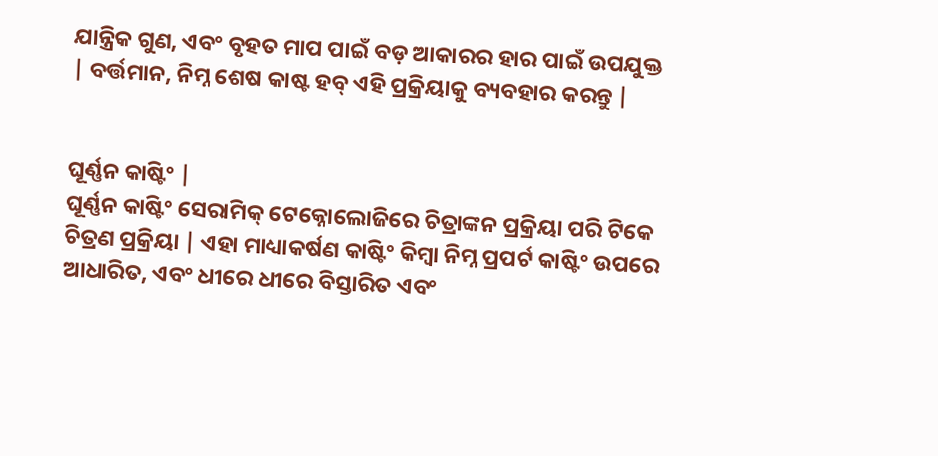ଯାନ୍ତ୍ରିକ ଗୁଣ, ଏବଂ ବୃହତ ମାପ ପାଇଁ ବଡ଼ ଆକାରର ହାର ପାଇଁ ଉପଯୁକ୍ତ | ବର୍ତ୍ତମାନ, ନିମ୍ନ ଶେଷ କାଷ୍ଟ ହବ୍ ଏହି ପ୍ରକ୍ରିୟାକୁ ବ୍ୟବହାର କରନ୍ତୁ |


ଘୂର୍ଣ୍ଣନ କାଷ୍ଟିଂ |
ଘୂର୍ଣ୍ଣନ କାଷ୍ଟିଂ ସେରାମିକ୍ ଟେକ୍ନୋଲୋଜିରେ ଚିତ୍ରାଙ୍କନ ପ୍ରକ୍ରିୟା ପରି ଟିକେ ଚିତ୍ରଣ ପ୍ରକ୍ରିୟା | ଏହା ମାଧ୍ୟାକର୍ଷଣ କାଷ୍ଟିଂ କିମ୍ବା ନିମ୍ନ ପ୍ରପର୍ଟ କାଷ୍ଟିଂ ଉପରେ ଆଧାରିତ, ଏବଂ ଧୀରେ ଧୀରେ ବିସ୍ତାରିତ ଏବଂ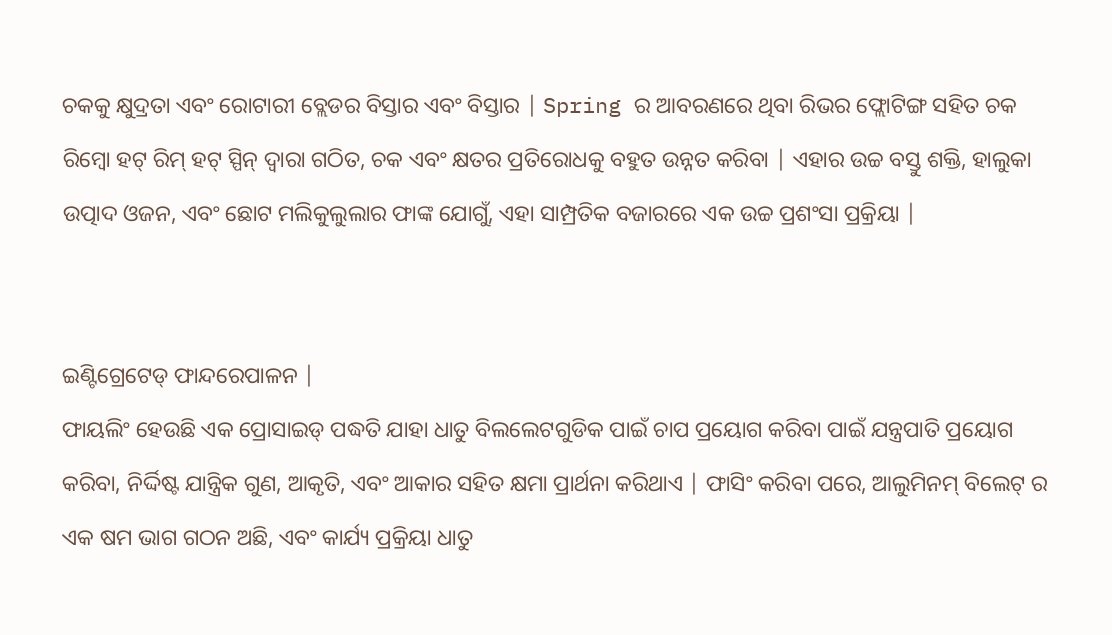ଚକକୁ କ୍ଷୁଦ୍ରତା ଏବଂ ରୋଟାରୀ ବ୍ଲେଡର ବିସ୍ତାର ଏବଂ ବିସ୍ତାର | Spring ର ଆବରଣରେ ଥିବା ରିଭର ଫ୍ଲୋଟିଙ୍ଗ ସହିତ ଚକ ରିମ୍ବୋ ହଟ୍ ରିମ୍ ହଟ୍ ସ୍ପିନ୍ ଦ୍ୱାରା ଗଠିତ, ଚକ ଏବଂ କ୍ଷତର ପ୍ରତିରୋଧକୁ ବହୁତ ଉନ୍ନତ କରିବା | ଏହାର ଉଚ୍ଚ ବସ୍ତୁ ଶକ୍ତି, ହାଲୁକା ଉତ୍ପାଦ ଓଜନ, ଏବଂ ଛୋଟ ମଲିକୁଲୁଲାର ଫାଙ୍କ ଯୋଗୁଁ, ଏହା ସାମ୍ପ୍ରତିକ ବଜାରରେ ଏକ ଉଚ୍ଚ ପ୍ରଶଂସା ପ୍ରକ୍ରିୟା |


ଇଣ୍ଟିଗ୍ରେଟେଡ୍ ଫାନ୍ଦରେପାଳନ |
ଫାୟଲିଂ ହେଉଛି ଏକ ପ୍ରୋସାଇଡ୍ ପଦ୍ଧତି ଯାହା ଧାତୁ ବିଲଲେଟଗୁଡିକ ପାଇଁ ଚାପ ପ୍ରୟୋଗ କରିବା ପାଇଁ ଯନ୍ତ୍ରପାତି ପ୍ରୟୋଗ କରିବା, ନିର୍ଦ୍ଦିଷ୍ଟ ଯାନ୍ତ୍ରିକ ଗୁଣ, ଆକୃତି, ଏବଂ ଆକାର ସହିତ କ୍ଷମା ପ୍ରାର୍ଥନା କରିଥାଏ | ଫାସିଂ କରିବା ପରେ, ଆଲୁମିନମ୍ ବିଲେଟ୍ ର ଏକ ଷମ ଭାଗ ଗଠନ ଅଛି, ଏବଂ କାର୍ଯ୍ୟ ପ୍ରକ୍ରିୟା ଧାତୁ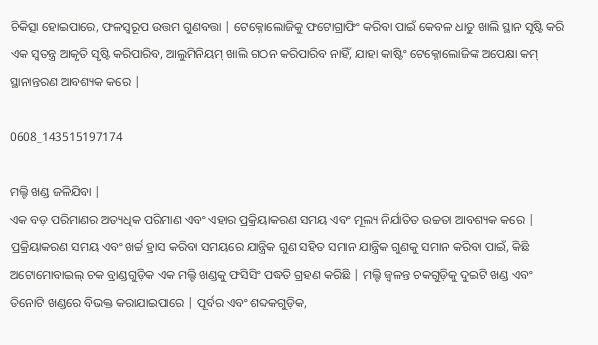ଚିକିତ୍ସା ହୋଇପାରେ, ଫଳସ୍ୱରୂପ ଉତ୍ତମ ଗୁଣବତ୍ତା | ଟେକ୍ନୋଲୋଜିକୁ ଫଟୋଗ୍ରାଫିଂ କରିବା ପାଇଁ କେବଳ ଧାତୁ ଖାଲି ସ୍ଥାନ ସୃଷ୍ଟି କରି ଏକ ସ୍ୱତନ୍ତ୍ର ଆକୃତି ସୃଷ୍ଟି କରିପାରିବ, ଆଲୁମିନିୟମ୍ ଖାଲି ଗଠନ କରିପାରିବ ନାହିଁ, ଯାହା କାଷ୍ଟିଂ ଟେକ୍ନୋଲୋଜିଙ୍କ ଅପେକ୍ଷା କମ୍ ସ୍ଥାନାନ୍ତରଣ ଆବଶ୍ୟକ କରେ |

0608_143515197174

ମଲ୍ଟି ଖଣ୍ଡ ଜଳିଯିବା |
ଏକ ବଡ଼ ପରିମାଣର ଅତ୍ୟଧିକ ପରିମାଣ ଏବଂ ଏହାର ପ୍ରକ୍ରିୟାକରଣ ସମୟ ଏବଂ ମୂଲ୍ୟ ନିର୍ଯାତିତ ଉଚ୍ଚତା ଆବଶ୍ୟକ କରେ | ପ୍ରକ୍ରିୟାକରଣ ସମୟ ଏବଂ ଖର୍ଚ୍ଚ ହ୍ରାସ କରିବା ସମୟରେ ଯାନ୍ତ୍ରିକ ଗୁଣ ସହିତ ସମାନ ଯାନ୍ତ୍ରିକ ଗୁଣକୁ ସମାନ କରିବା ପାଇଁ, କିଛି ଅଟୋମୋବାଇଲ୍ ଚକ ବ୍ରାଣ୍ଡଗୁଡ଼ିକ ଏକ ମଲ୍ଟି ଖଣ୍ଡକୁ ଫସିସିଂ ପଦ୍ଧତି ଗ୍ରହଣ କରିଛି | ମଲ୍ଟି ଜ୍ୱଳନ୍ତ ଚକଗୁଡ଼ିକୁ ଦୁଇଟି ଖଣ୍ଡ ଏବଂ ତିନୋଟି ଖଣ୍ଡରେ ବିଭକ୍ତ କରାଯାଇପାରେ | ପୂର୍ବର ଏବଂ ଶବ୍ଦକଗୁଡ଼ିକ,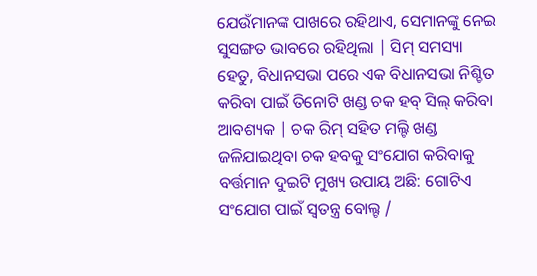ଯେଉଁମାନଙ୍କ ପାଖରେ ରହିଥାଏ, ସେମାନଙ୍କୁ ନେଇ ସୁସଙ୍ଗତ ଭାବରେ ରହିଥିଲା | ସିମ୍ ସମସ୍ୟା ହେତୁ, ବିଧାନସଭା ପରେ ଏକ ବିଧାନସଭା ନିଶ୍ଚିତ କରିବା ପାଇଁ ତିନୋଟି ଖଣ୍ଡ ଚକ ହବ୍ ସିଲ୍ କରିବା ଆବଶ୍ୟକ | ଚକ ରିମ୍ ସହିତ ମଲ୍ଟି ଖଣ୍ଡ ଜଳିଯାଇଥିବା ଚକ ହବକୁ ସଂଯୋଗ କରିବାକୁ ବର୍ତ୍ତମାନ ଦୁଇଟି ମୁଖ୍ୟ ଉପାୟ ଅଛି: ଗୋଟିଏ ସଂଯୋଗ ପାଇଁ ସ୍ୱତନ୍ତ୍ର ବୋଲ୍ଟ /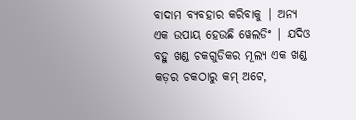ବାଦାମ ବ୍ୟବହାର କରିବାକୁ | ଅନ୍ୟ ଏକ ଉପାୟ ହେଉଛି ୱେଲଡିଂ | ଯଦିଓ ବହୁ ଖଣ୍ଡ ଚକଗୁଡିକର ମୂଲ୍ୟ ଏକ ଖଣ୍ଡ କଡ଼ର ଚକଠାରୁ କମ୍ ଅଟେ,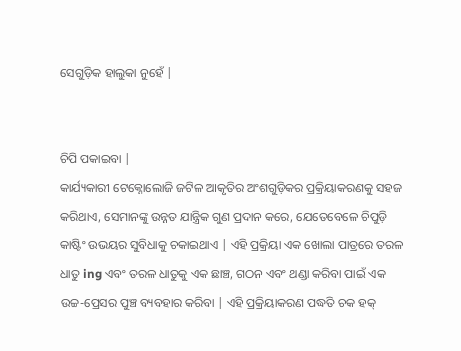ସେଗୁଡ଼ିକ ହାଲୁକା ନୁହେଁ |


ଚିପି ପକାଇବା |
କାର୍ଯ୍ୟକାରୀ ଟେକ୍ନୋଲୋଜି ଜଟିଳ ଆକୃତିର ଅଂଶଗୁଡ଼ିକର ପ୍ରକ୍ରିୟାକରଣକୁ ସହଜ କରିଥାଏ, ସେମାନଙ୍କୁ ଉନ୍ନତ ଯାନ୍ତ୍ରିକ ଗୁଣ ପ୍ରଦାନ କରେ, ଯେତେବେଳେ ଚିପୁଡ଼ି କାଷ୍ଟିଂ ଉଭୟର ସୁବିଧାକୁ ଚକାଇଥାଏ | ଏହି ପ୍ରକ୍ରିୟା ଏକ ଖୋଲା ପାତ୍ରରେ ତରଳ ଧାତୁ ing ଏବଂ ତରଳ ଧାତୁକୁ ଏକ ଛାଞ୍ଚ, ଗଠନ ଏବଂ ଥଣ୍ଡା କରିବା ପାଇଁ ଏକ ଉଚ୍ଚ-ପ୍ରେସର ପୁଞ୍ଚ ବ୍ୟବହାର କରିବା | ଏହି ପ୍ରକ୍ରିୟାକରଣ ପଦ୍ଧତି ଚକ ହକ୍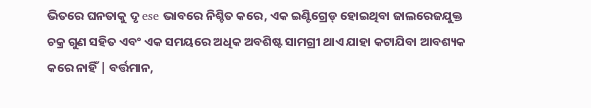ଭିତରେ ଘନତାକୁ ଦୃ ese ଭାବରେ ନିଶ୍ଚିତ କରେ, ଏକ ଇଣ୍ଟିଗ୍ରେଡ୍ ହୋଇଥିବା ଜାଲରେଜଯୁକ୍ତ ଚକ୍ର ଗୁଣ ସହିତ ଏବଂ ଏକ ସମୟରେ ଅଧିକ ଅବଶିଷ୍ଟ ସାମଗ୍ରୀ ଥାଏ ଯାହା କଟାଯିବା ଆବଶ୍ୟକ କରେ ନାହିଁ | ବର୍ତ୍ତମାନ,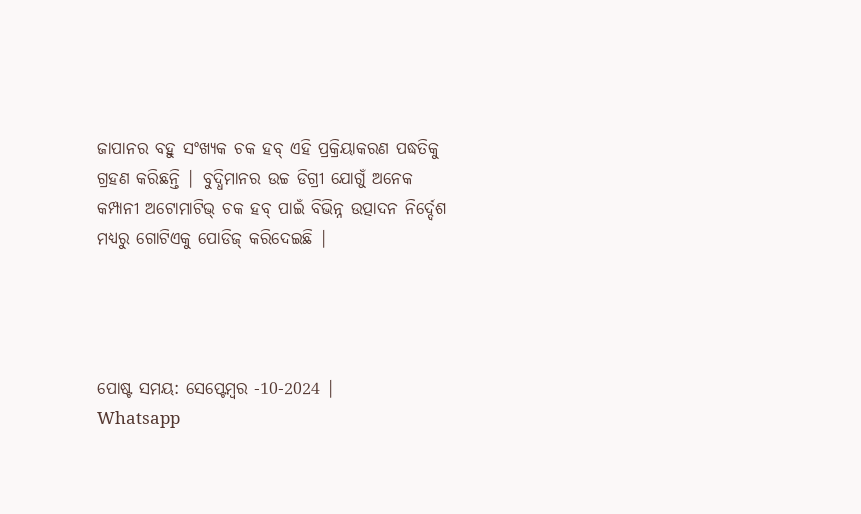ଜାପାନର ବହୁ ସଂଖ୍ୟକ ଚକ ହବ୍ ଏହି ପ୍ରକ୍ରିୟାକରଣ ପଦ୍ଧତିକୁ ଗ୍ରହଣ କରିଛନ୍ତି | ବୁଦ୍ଧିମାନର ଉଚ୍ଚ ଡିଗ୍ରୀ ଯୋଗୁଁ ଅନେକ କମ୍ପାନୀ ଅଟୋମାଟିଭ୍ ଚକ ହବ୍ ପାଇଁ ବିଭିନ୍ନ ଉତ୍ପାଦନ ନିର୍ଦ୍ଦେଶ ମଧ୍ୟରୁ ଗୋଟିଏକୁ ପୋଡିଜ୍ କରିଦେଇଛି |




ପୋଷ୍ଟ ସମୟ: ସେପ୍ଟେମ୍ବର -10-2024 |
Whatsapp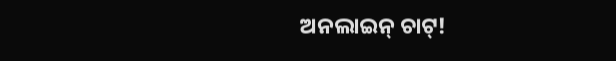ଅନଲାଇନ୍ ଚାଟ୍!